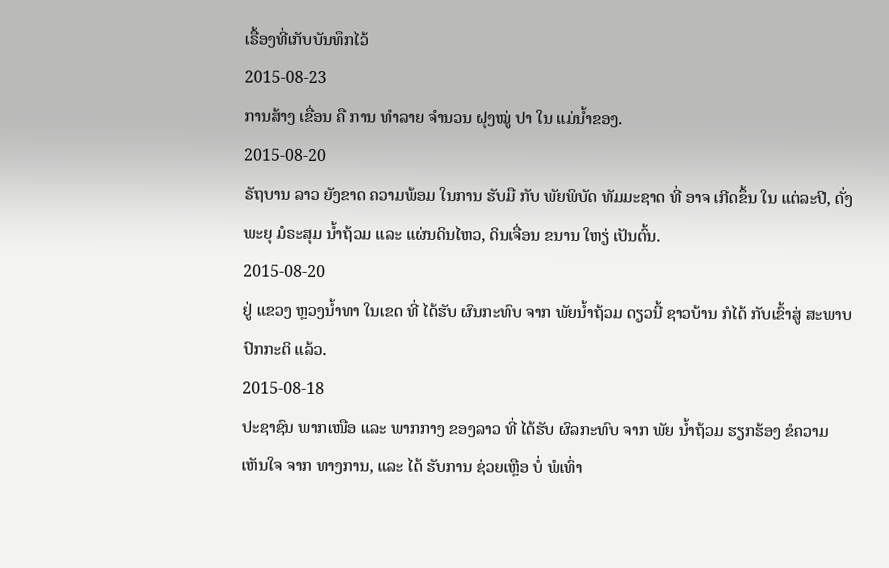ເຣື້ອງທີ່ເກັບບັນທຶກໄວ້
2015-08-23
ການສ້າງ ເຂື່ອນ ຄື ການ ທຳລາຍ ຈຳນວນ ຝຸງໝູ່ ປາ ໃນ ແມ່ນ້ຳຂອງ.
2015-08-20
ຣັຖບານ ລາວ ຍັງຂາດ ຄວາມພ້ອມ ໃນການ ຮັບມື ກັບ ພັຍພິບັດ ທັມມະຊາດ ທີ່ ອາຈ ເກີດຂຶ້ນ ໃນ ແຕ່ລະປີ, ດັ່ງ ພະຍຸ ມໍຣະສຸມ ນ້ຳຖ້ວມ ແລະ ແຜ່ນດິນໄຫວ, ດິນເຈື່ອນ ຂນານ ໃຫຽ່ ເປັນຕົ້ນ.
2015-08-20
ຢູ່ ແຂວງ ຫຼວງນ້ຳທາ ໃນເຂດ ທີ່ ໄດ້ຮັບ ຜົນກະທົບ ຈາກ ພັຍນ້ຳຖ້ວມ ດຽວນີ້ ຊາວບ້ານ ກໍໄດ້ ກັບເຂົ້າສູ່ ສະພາບ ປົກກະຕິ ແລ້ວ.
2015-08-18
ປະຊາຊົນ ພາກເໜືອ ແລະ ພາກກາງ ຂອງລາວ ທີ່ ໄດ້ຮັບ ຜົລກະທົບ ຈາກ ພັຍ ນ້ຳຖ້ວມ ຮຽກຮ້ອງ ຂໍຄວາມ ເຫັນໃຈ ຈາກ ທາງການ, ແລະ ໄດ້ ຮັບການ ຊ່ວຍເຫຼືອ ບໍ່ ພໍເທົ່າ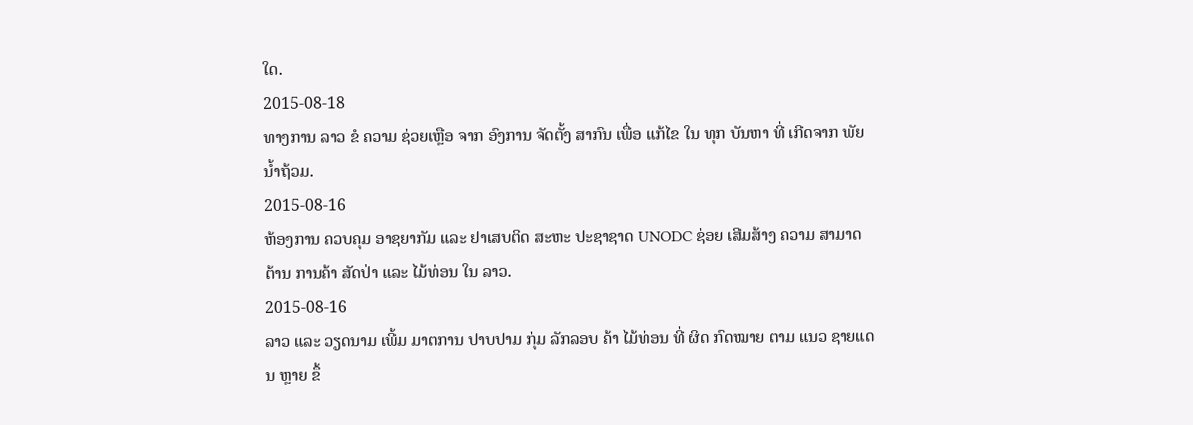ໃດ.
2015-08-18
ທາງການ ລາວ ຂໍ ຄວາມ ຊ່ວຍເຫຼືອ ຈາກ ອົງການ ຈັດຕັ້ງ ສາກົນ ເພື່ອ ແກ້ໄຂ ໃນ ທຸກ ບັນຫາ ທີ່ ເກີດຈາກ ພັຍ ນໍ້າຖ້ວມ.
2015-08-16
ຫ້ອງການ ຄວບຄຸມ ອາຊຍາກັມ ແລະ ຢາເສບຕິດ ສະຫະ ປະຊາຊາດ UNODC ຊ່ອຍ ເສີມສ້າງ ຄວາມ ສາມາດ ຕ້ານ ການຄ້າ ສັດປ່າ ແລະ ໄມ້ທ່ອນ ໃນ ລາວ.
2015-08-16
ລາວ ແລະ ວຽດນາມ ເພີ້ມ ມາຕການ ປາບປາມ ກຸ່ມ ລັກລອບ ຄ້າ ໄມ້ທ່ອນ ທີ່ ຜິດ ກົດໝາຍ ຕາມ ແນວ ຊາຍແດນ ຫຼາຍ ຂຶ້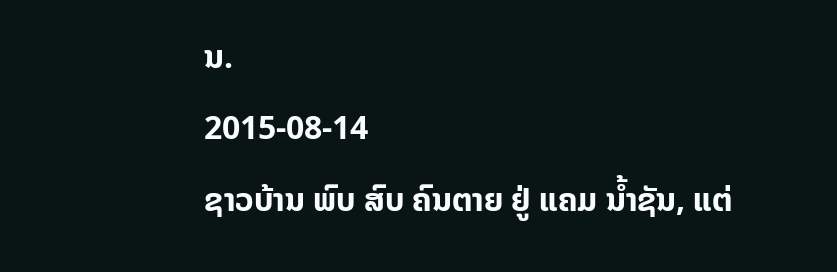ນ.
2015-08-14
ຊາວບ້ານ ພົບ ສົບ ຄົນຕາຍ ຢູ່ ແຄມ ນ້ຳຊັນ, ແຕ່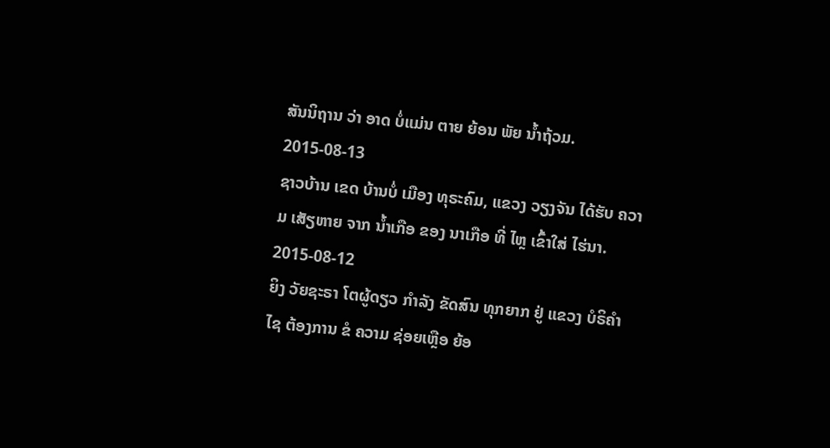ສັນນິຖານ ວ່າ ອາດ ບໍ່ແມ່ນ ຕາຍ ຍ້ອນ ພັຍ ນ້ຳຖ້ວມ.
2015-08-13
ຊາວບ້ານ ເຂດ ບ້ານບໍ່ ເມືອງ ທຸຣະຄົມ, ແຂວງ ວຽງຈັນ ໄດ້ຮັບ ຄວາມ ເສັຽຫາຍ ຈາກ ນ້ຳເກືອ ຂອງ ນາເກືອ ທີ່ ໄຫຼ ເຂົ້າໃສ່ ໄຮ່ນາ.
2015-08-12
ຍິງ ວັຍຊະຣາ ໂຕຜູ້ດຽວ ກໍາລັງ ຂັດສົນ ທຸກຍາກ ຢູ່ ແຂວງ ບໍຣິຄໍາໄຊ ຕ້ອງການ ຂໍ ຄວາມ ຊ່ອຍເຫຼືອ ຍ້ອ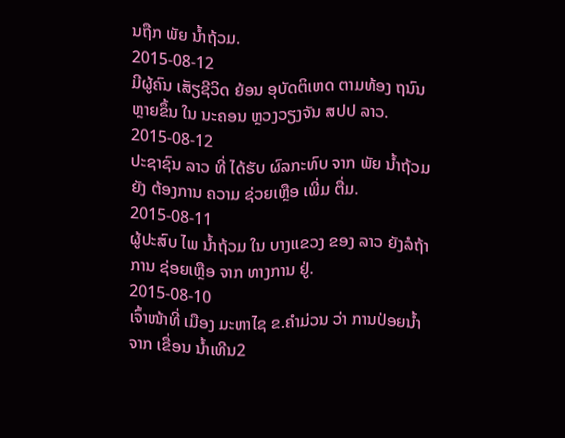ນຖືກ ພັຍ ນໍ້າຖ້ວມ.
2015-08-12
ມີຜູ້ຄົນ ເສັຽຊີວິດ ຍ້ອນ ອຸບັດຕິເຫດ ຕາມທ້ອງ ຖນົນ ຫຼາຍຂຶ້ນ ໃນ ນະຄອນ ຫຼວງວຽງຈັນ ສປປ ລາວ.
2015-08-12
ປະຊາຊົນ ລາວ ທີ່ ໄດ້ຮັບ ຜົລກະທົບ ຈາກ ພັຍ ນໍ້າຖ້ວມ ຍັງ ຕ້ອງການ ຄວາມ ຊ່ວຍເຫຼືອ ເພີ່ມ ຕື່ມ.
2015-08-11
ຜູ້ປະສົບ ໄພ ນໍ້າຖ້ວມ ໃນ ບາງແຂວງ ຂອງ ລາວ ຍັງລໍຖ້າ ການ ຊ່ອຍເຫຼືອ ຈາກ ທາງການ ຢູ່.
2015-08-10
ເຈົ້າໜ້າທີ່ ເມືອງ ມະຫາໄຊ ຂ.ຄໍາມ່ວນ ວ່າ ການປ່ອຍນໍ້າ ຈາກ ເຂື່ອນ ນໍ້າເທີນ2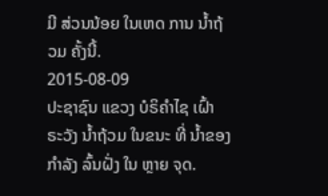ມີ ສ່ວນນ້ອຍ ໃນເຫດ ການ ນໍ້າຖ້ວມ ຄັ້ງນີ້.
2015-08-09
ປະຊາຊົນ ແຂວງ ບໍຣິຄຳໄຊ ເຝົ້າ ຣະວັງ ນ້ຳຖ້ວມ ໃນຂນະ ທີ່ ນ້ຳຂອງ ກໍາລັງ ລົ້ນຝັ່ງ ໃນ ຫຼາຍ ຈຸດ.